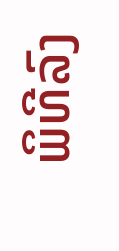ພິທີລົງ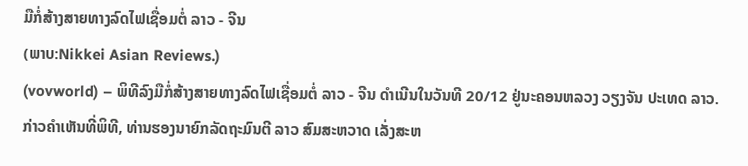ມືກໍ່ສ້າງສາຍທາງລົດໄຟເຊື່ອມຕໍ່ ລາວ - ຈີນ
(ພາບ:Nikkei Asian Reviews.)
(vovworld) – ພິທີລົງມືກໍ່ສ້າງສາຍທາງລົດໄຟເຊື່ອມຕໍ່ ລາວ - ຈີນ ດຳເນີນໃນວັນທີ 20/12 ຢູ່ນະຄອນຫລວງ ວຽງຈັນ ປະເທດ ລາວ. ກ່າວຄຳເຫັນທີ່ພິທີ, ທ່ານຮອງນາຍົກລັດຖະມົນຕີ ລາວ ສົມສະຫວາດ ເລັ່ງສະຫ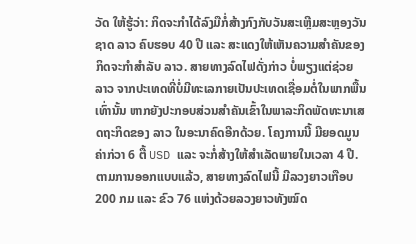ວັດ ໃຫ້ຮູ້ວ່າ: ກິດຈະກຳໄດ້ລົງມືກໍ່ສ້າງກົງກັບວັນສະເຫຼີມສະຫຼອງວັນຊາດ ລາວ ຄົບຮອບ 40 ປີ ແລະ ສະແດງໃຫ້ເຫັນຄວາມສຳຄັນຂອງກິດຈະກຳສຳລັບ ລາວ. ສາຍທາງລົດໄຟດັ່ງກ່າວ ບໍ່ພຽງແຕ່ຊ່ວຍ ລາວ ຈາກປະເທດທີ່ບໍ່ມີທະເລກາຍເປັນປະເທດເຊື່ອມຕໍ່ໃນພາກພື້ນເທົ່ານັ້ນ ຫາກຍັງປະກອບສ່ວນສຳຄັນເຂົ້າໃນພາລະກິດພັດທະນາເສດຖະກິດຂອງ ລາວ ໃນອະນາຄົດອີກດ້ວຍ. ໂຄງການນີ້ ມີຍອດມູນຄ່າກ່ວາ 6 ຕື້ USD ແລະ ຈະກໍ່ສ້າງໃຫ້ສຳເລັດພາຍໃນເວລາ 4 ປີ. ຕາມການອອກແບບແລ້ວ, ສາຍທາງລົດໄຟນີ້ ມີລວງຍາວເກືອບ 200 ກມ ແລະ ຂົວ 76 ແຫ່ງດ້ວຍລວງຍາວທັງໝົດ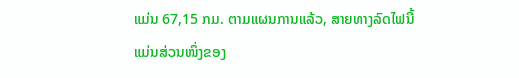ແມ່ນ 67,15 ກມ. ຕາມແຜນການແລ້ວ, ສາຍທາງລົດໄຟນີ້ ແມ່ນສ່ວນໜຶ່ງຂອງ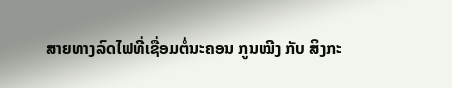ສາຍທາງລົດໄຟທີ່ເຊື່ອມຕໍ່ນະຄອນ ກູນໝີງ ກັບ ສິງກະ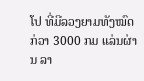ໂປ ທີ່ມີລວງຍາມທັງໝົດກ່ວາ 3000 ກມ ແລ່ນຜ່ານ ລາ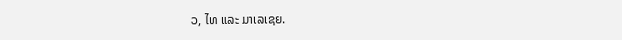ວ, ໄທ ແລະ ມາເລເຊຍ.